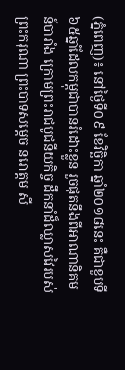(ភ្នំពេញ)៖ នៅថ្ងៃទី០៩ ខែវិច្ឆិកា ឆ្នាំ២០១៨នេះ គឺជាខួបទី៦៥ឆ្នាំដែលកម្ពុជាបានរំដោះខ្លួន រួចផុតនឹងពីអាណានិគមន៍បារាំង ក្រោមព្រះរាជបូជនីយកិច្ច ដឹកនាំដ៏ឈ្លាសវៃរបស់ ព្រះករុណា ព្រះបាទសម្តេច នរោត្តម សី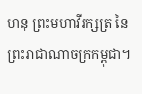ហនុ ព្រះមហាវីរក្សត្រ នៃព្រះរាជាណាចក្រកម្ពុជា។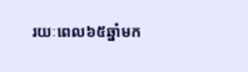រយៈពេល៦៥ឆ្នាំមក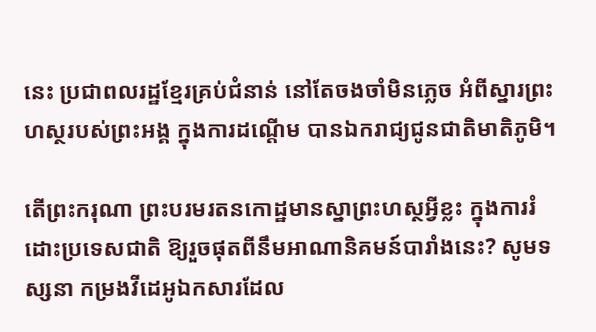នេះ ប្រជាពលរដ្ឋខ្មែរគ្រប់ជំនាន់ នៅតែចងចាំមិនភ្លេច អំពីស្នារព្រះហស្ថរបស់ព្រះអង្គ ក្នុងការដណ្តើម បានឯករាជ្យជូនជាតិមាតិភូមិ។

តើព្រះករុណា ព្រះបរមរតនកោដ្ឋមានស្នាព្រះហស្ថអ្វីខ្លះ ក្នុងការរំដោះប្រទេសជាតិ ឱ្យរួចផុតពីនឹមអាណានិគមន៍បារាំងនេះ? សូមទស្សនា កម្រងវីដេអូឯកសារដែល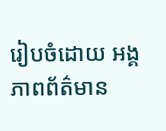រៀបចំដោយ អង្គភាពព័ត៌មាន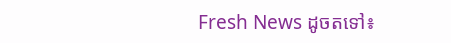Fresh News ដូចតទៅ៖